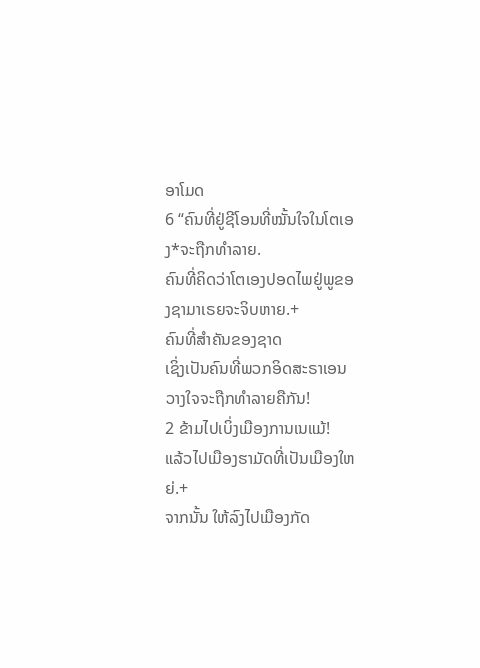ອາໂມດ
6 “ຄົນທີ່ຢູ່ຊີໂອນທີ່ໝັ້ນໃຈໃນໂຕເອງ*ຈະຖືກທຳລາຍ.
ຄົນທີ່ຄິດວ່າໂຕເອງປອດໄພຢູ່ພູຂອງຊາມາເຣຍຈະຈິບຫາຍ.+
ຄົນທີ່ສຳຄັນຂອງຊາດ
ເຊິ່ງເປັນຄົນທີ່ພວກອິດສະຣາເອນວາງໃຈຈະຖືກທຳລາຍຄືກັນ!
2 ຂ້າມໄປເບິ່ງເມືອງການເນແມ້!
ແລ້ວໄປເມືອງຮາມັດທີ່ເປັນເມືອງໃຫຍ່.+
ຈາກນັ້ນ ໃຫ້ລົງໄປເມືອງກັດ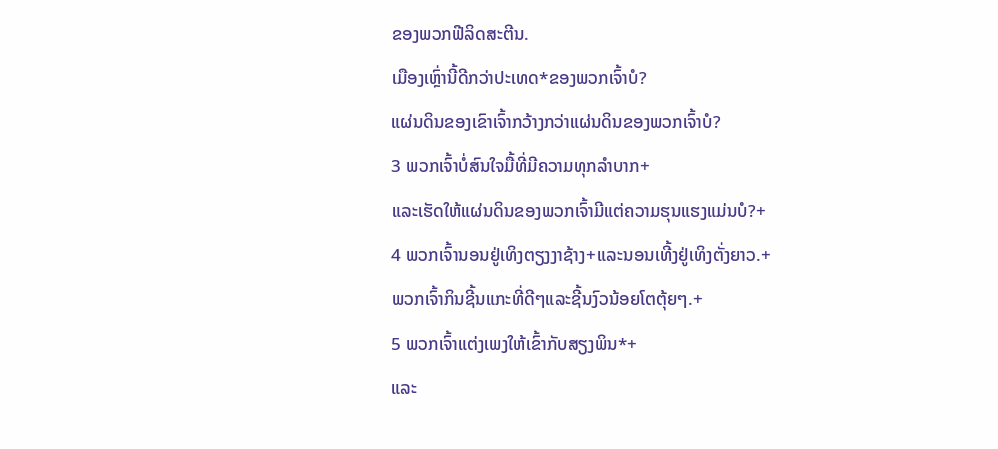ຂອງພວກຟີລິດສະຕີນ.
ເມືອງເຫຼົ່ານີ້ດີກວ່າປະເທດ*ຂອງພວກເຈົ້າບໍ?
ແຜ່ນດິນຂອງເຂົາເຈົ້າກວ້າງກວ່າແຜ່ນດິນຂອງພວກເຈົ້າບໍ?
3 ພວກເຈົ້າບໍ່ສົນໃຈມື້ທີ່ມີຄວາມທຸກລຳບາກ+
ແລະເຮັດໃຫ້ແຜ່ນດິນຂອງພວກເຈົ້າມີແຕ່ຄວາມຮຸນແຮງແມ່ນບໍ?+
4 ພວກເຈົ້ານອນຢູ່ເທິງຕຽງງາຊ້າງ+ແລະນອນເທີ້ງຢູ່ເທິງຕັ່ງຍາວ.+
ພວກເຈົ້າກິນຊີ້ນແກະທີ່ດີໆແລະຊີ້ນງົວນ້ອຍໂຕຕຸ້ຍໆ.+
5 ພວກເຈົ້າແຕ່ງເພງໃຫ້ເຂົ້າກັບສຽງພິນ*+
ແລະ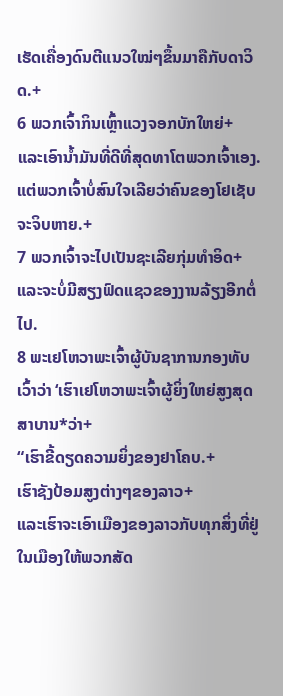ເຮັດເຄື່ອງດົນຕີແນວໃໝ່ໆຂຶ້ນມາຄືກັບດາວິດ.+
6 ພວກເຈົ້າກິນເຫຼົ້າແວງຈອກບັກໃຫຍ່+
ແລະເອົານ້ຳມັນທີ່ດີທີ່ສຸດທາໂຕພວກເຈົ້າເອງ.
ແຕ່ພວກເຈົ້າບໍ່ສົນໃຈເລີຍວ່າຄົນຂອງໂຢເຊັບຈະຈິບຫາຍ.+
7 ພວກເຈົ້າຈະໄປເປັນຊະເລີຍກຸ່ມທຳອິດ+
ແລະຈະບໍ່ມີສຽງຟົດແຊວຂອງງານລ້ຽງອີກຕໍ່ໄປ.
8 ພະເຢໂຫວາພະເຈົ້າຜູ້ບັນຊາການກອງທັບເວົ້າວ່າ ‘ເຮົາເຢໂຫວາພະເຈົ້າຜູ້ຍິ່ງໃຫຍ່ສູງສຸດສາບານ*ວ່າ+
“ເຮົາຂີ້ດຽດຄວາມຍິ່ງຂອງຢາໂຄບ.+
ເຮົາຊັງປ້ອມສູງຕ່າງໆຂອງລາວ+
ແລະເຮົາຈະເອົາເມືອງຂອງລາວກັບທຸກສິ່ງທີ່ຢູ່ໃນເມືອງໃຫ້ພວກສັດ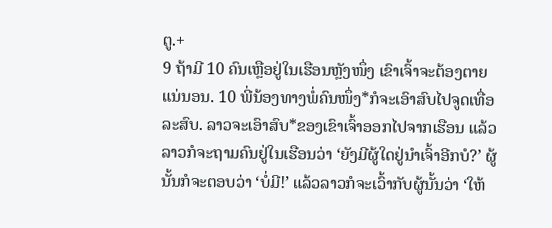ຕູ.+
9 ຖ້າມີ 10 ຄົນເຫຼືອຢູ່ໃນເຮືອນຫຼັງໜຶ່ງ ເຂົາເຈົ້າຈະຕ້ອງຕາຍແນ່ນອນ. 10 ພີ່ນ້ອງທາງພໍ່ຄົນໜຶ່ງ*ກໍຈະເອົາສົບໄປຈູດເທື່ອລະສົບ. ລາວຈະເອົາສົບ*ຂອງເຂົາເຈົ້າອອກໄປຈາກເຮືອນ ແລ້ວລາວກໍຈະຖາມຄົນຢູ່ໃນເຮືອນວ່າ ‘ຍັງມີຜູ້ໃດຢູ່ນຳເຈົ້າອີກບໍ?’ ຜູ້ນັ້ນກໍຈະຕອບວ່າ ‘ບໍ່ມີ!’ ແລ້ວລາວກໍຈະເວົ້າກັບຜູ້ນັ້ນວ່າ ‘ໃຫ້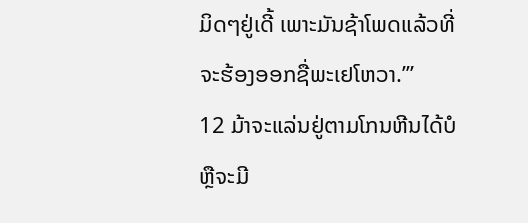ມິດໆຢູ່ເດີ້ ເພາະມັນຊ້າໂພດແລ້ວທີ່ຈະຮ້ອງອອກຊື່ພະເຢໂຫວາ.’”
12 ມ້າຈະແລ່ນຢູ່ຕາມໂກນຫີນໄດ້ບໍ
ຫຼືຈະມີ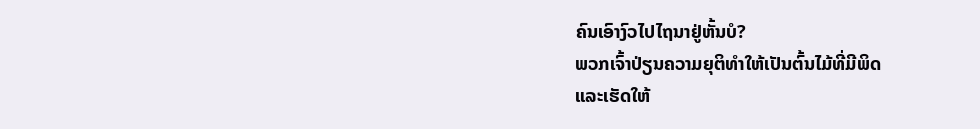ຄົນເອົາງົວໄປໄຖນາຢູ່ຫັ້ນບໍ?
ພວກເຈົ້າປ່ຽນຄວາມຍຸຕິທຳໃຫ້ເປັນຕົ້ນໄມ້ທີ່ມີພິດ
ແລະເຮັດໃຫ້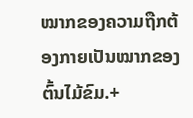ໝາກຂອງຄວາມຖືກຕ້ອງກາຍເປັນໝາກຂອງຕົ້ນໄມ້ຂົມ.+